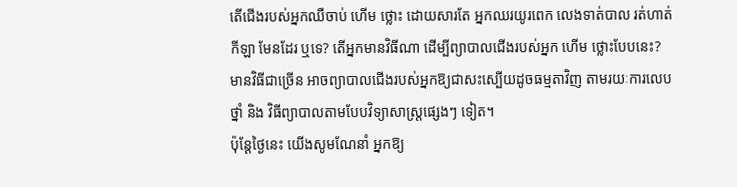តើជើងរបស់អ្នកឈឺចាប់ ហើម ថ្លោះ ដោយសារតែ អ្នកឈរយូរពេក លេងទាត់បាល រត់ហាត់
កីឡា មែនដែរ ឬទេ? តើអ្នកមានវិធីណា ដើម្បីព្យាបាលជើងរបស់អ្នក ហើម ថ្លោះបែបនេះ?
មានវិធីជាច្រើន អាចព្យាបាលជើងរបស់អ្នកឱ្យជាសះស្បើយដូចធម្មតាវិញ តាមរយៈការលេប
ថ្នាំ និង វិធីព្យាបាលតាមបែបវិទ្យាសាស្រ្តផ្សេងៗ ទៀត។
ប៉ុន្តែថ្ងៃនេះ យើងសូមណែនាំ អ្នកឱ្យ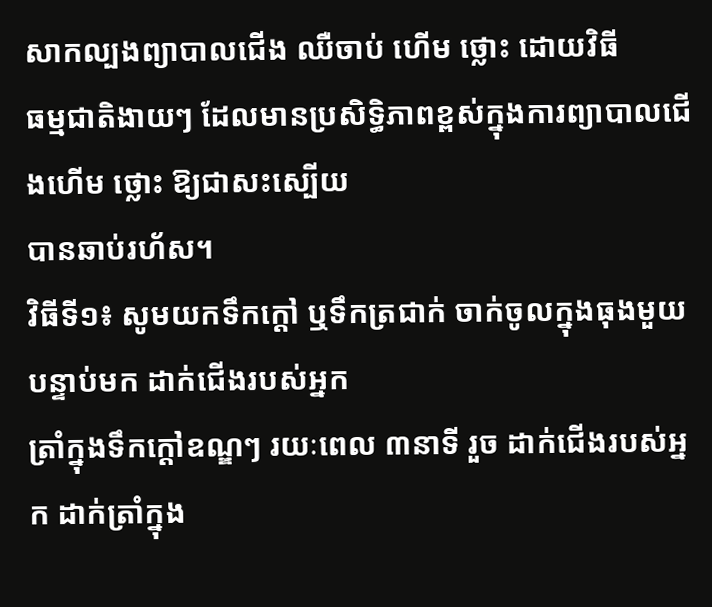សាកល្បងព្យាបាលជើង ឈឺចាប់ ហើម ថ្លោះ ដោយវិធី
ធម្មជាតិងាយៗ ដែលមានប្រសិទ្ធិភាពខ្ពស់ក្នុងការព្យាបាលជើងហើម ថ្លោះ ឱ្យជាសះស្បើយ
បានឆាប់រហ័ស។
វិធីទី១៖ សូមយកទឹកក្តៅ ឬទឹកត្រជាក់ ចាក់ចូលក្នុងធុងមួយ បន្ទាប់មក ដាក់ជើងរបស់អ្នក
ត្រាំក្នុងទឹកក្តៅឧណ្ឌៗ រយៈពេល ៣នាទី រួច ដាក់ជើងរបស់អ្នក ដាក់ត្រាំក្នុង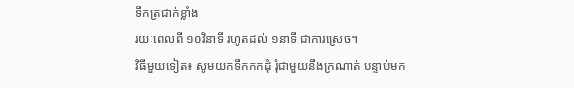ទឹកត្រជាក់ខ្លាំង
រយៈពេលពី ១០វិនាទី រហូតដល់ ១នាទី ជាការស្រេច។
វិធីមួយទៀត៖ សូមយកទឹកកកដុំ រុំជាមួយនឹងក្រណាត់ បន្ទាប់មក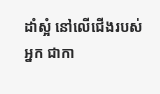ដាំស្អំ នៅលើជើងរបស់
អ្នក ជាកា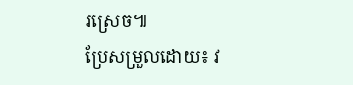រស្រេច៕
ប្រែសម្រួលដោយ៖ វ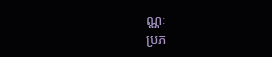ណ្ណៈ
ប្រភ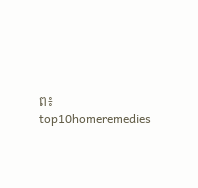ព៖ top10homeremedies